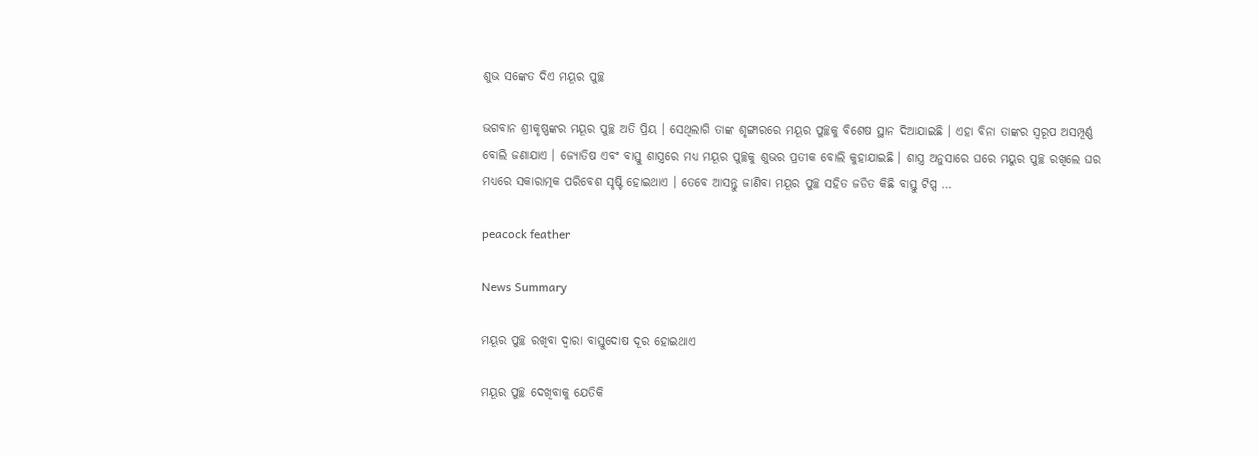ଶୁଭ ସଙ୍କେତ ଦିଏ ମୟୂର ପୁଚ୍ଛ

ଭଗବାନ ଶ୍ରୀକୃଷ୍ଣଙ୍କର ମୟୂର ପୁଚ୍ଛ ଅତି ପ୍ରିୟ । ସେଥିଲାଗି ତାଙ୍କ ଶୃଙ୍ଗାରରେ ମୟୂର ପୁଚ୍ଛକୁ ବିଶେଷ ସ୍ଥାନ ଦିଆଯାଇଛି । ଏହା ବିନା ତାଙ୍କର ସ୍ୱରୂପ ଅସମ୍ପୂର୍ଣ୍ଣ ବୋଲି ଜଣାଯାଏ । ଜ୍ୟୋତିଷ ଏବଂ ବାସ୍ତୁ ଶାସ୍ତ୍ରରେ ମଧ୍ୟ ମୟୂର ପୁଚ୍ଛକୁ ଶୁଭର ପ୍ରତୀକ ବୋଲି କୁହାଯାଇଛି । ଶାସ୍ତ୍ର ଅନୁସାରେ ଘରେ ମୟୁର ପୁଚ୍ଛ ରଖିଲେ ଘର ମଧ୍ୟରେ ସକାରାତ୍ମକ ପରିବେଶ ସୃଷ୍ଟି ହୋଇଥାଏ । ତେବେ ଆସନ୍ତୁ ଜାଣିବା ମୟୂର ପୁଚ୍ଛ ସହିତ ଜଡିତ କିଛି ବାସ୍ତୁ ଟିପ୍ସ …

peacock feather

News Summary

ମୟୂର ପୁଚ୍ଛ ରଖିବା ଦ୍ୱାରା ବାସ୍ତୁଦୋଷ ଦୂର ହୋଇଥାଏ

ମୟୂର ପୁଚ୍ଛ ଦେଖିବାକୁ ଯେତିକି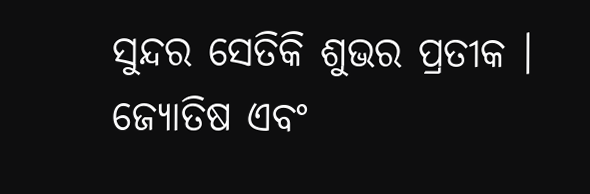ସୁନ୍ଦର ସେତିକି ଶୁଭର ପ୍ରତୀକ । ଜ୍ୟୋତିଷ ଏବଂ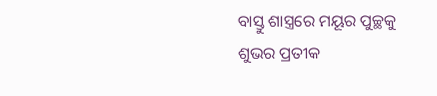ବାସ୍ତୁ ଶାସ୍ତ୍ରରେ ମୟୂର ପୁଚ୍ଛକୁ ଶୁଭର ପ୍ରତୀକ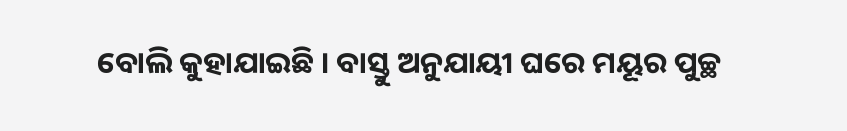ବୋଲି କୁହାଯାଇଛି । ବାସ୍ତୁ ଅନୁଯାୟୀ ଘରେ ମୟୂର ପୁଚ୍ଛ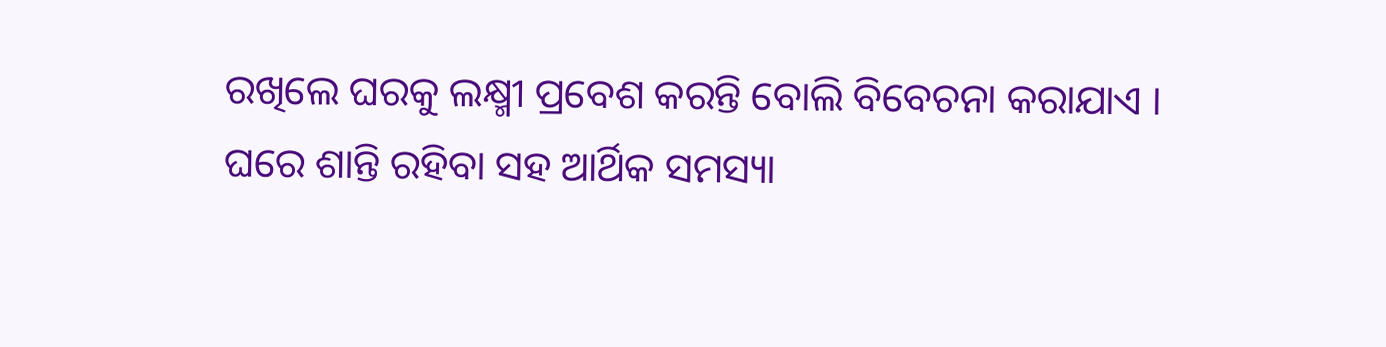ରଖିଲେ ଘରକୁ ଲକ୍ଷ୍ମୀ ପ୍ରବେଶ କରନ୍ତି ବୋଲି ବିବେଚନା କରାଯାଏ । ଘରେ ଶାନ୍ତି ରହିବା ସହ ଆର୍ଥିକ ସମସ୍ୟା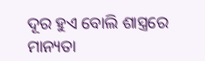ଦୂର ହୁଏ ବୋଲି ଶାସ୍ତ୍ରରେ ମାନ୍ୟତା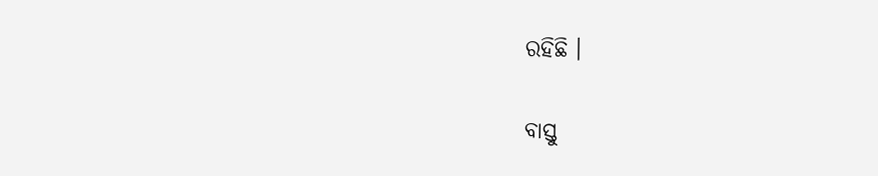ରହିଛି ।

ବାସ୍ତୁ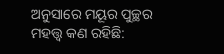ଅନୁସାରେ ମୟୂର ପୁଚ୍ଛର ମହତ୍ତ୍ୱ କଣ ରହିଛି: